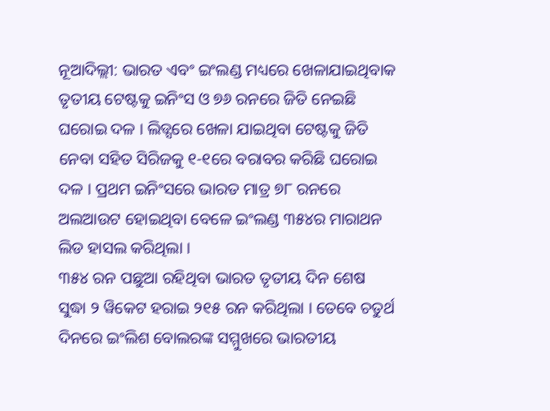ନୂଆଦିଲ୍ଲୀ: ଭାରତ ଏବଂ ଇଂଲଣ୍ଡ ମଧ୍ୟରେ ଖେଳାଯାଇଥିବାକ ତୃତୀୟ ଟେଷ୍ଟକୁ ଇନିଂସ ଓ ୭୬ ରନରେ ଜିତି ନେଇଛି ଘରୋଇ ଦଳ । ଲିଡ୍ସରେ ଖେଳା ଯାଇଥିବା ଟେଷ୍ଟକୁ ଜିତି ନେବା ସହିତ ସିରିଜକୁ ୧-୧ରେ ବରାବର କରିଛି ଘରୋଇ ଦଳ । ପ୍ରଥମ ଇନିଂସରେ ଭାରତ ମାତ୍ର ୭୮ ରନରେ ଅଲଆଉଟ ହୋଇଥିବା ବେଳେ ଇଂଲଣ୍ଡ ୩୫୪ର ମାରାଥନ ଲିଡ ହାସଲ କରିଥିଲା ।
୩୫୪ ରନ ପଛୁଆ ରହିଥିବା ଭାରତ ତୃତୀୟ ଦିନ ଶେଷ ସୁଦ୍ଧା ୨ ୱିକେଟ ହରାଇ ୨୧୫ ରନ କରିଥିଲା । ତେବେ ଚତୁର୍ଥ ଦିନରେ ଇଂଲିଶ ବୋଲରଙ୍କ ସମ୍ମୁଖରେ ଭାରତୀୟ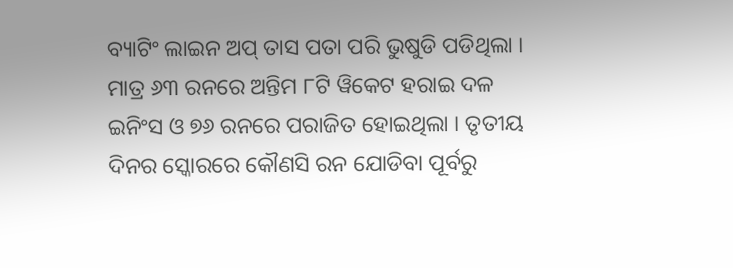ବ୍ୟାଟିଂ ଲାଇନ ଅପ୍ ତାସ ପତା ପରି ଭୁଷୁଡି ପଡିଥିଲା । ମାତ୍ର ୬୩ ରନରେ ଅନ୍ତିମ ୮ଟି ୱିକେଟ ହରାଇ ଦଳ ଇନିଂସ ଓ ୭୬ ରନରେ ପରାଜିତ ହୋଇଥିଲା । ତୃତୀୟ ଦିନର ସ୍କୋରରେ କୌଣସି ରନ ଯୋଡିବା ପୂର୍ବରୁ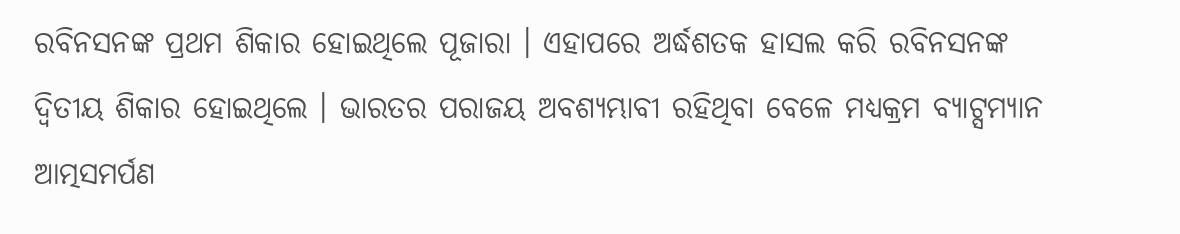ରବିନସନଙ୍କ ପ୍ରଥମ ଶିକାର ହୋଇଥିଲେ ପୂଜାରା । ଏହାପରେ ଅର୍ଦ୍ଧଶତକ ହାସଲ କରି ରବିନସନଙ୍କ ଦ୍ୱିତୀୟ ଶିକାର ହୋଇଥିଲେ । ଭାରତର ପରାଜୟ ଅବଶ୍ୟମ୍ଭାବୀ ରହିଥିବା ବେଳେ ମଧ୍ୟକ୍ରମ ବ୍ୟାଟ୍ସମ୍ୟାନ ଆତ୍ମସମର୍ପଣ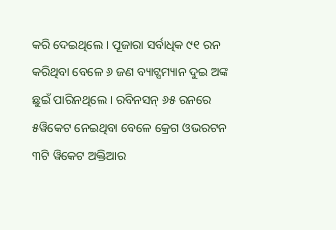କରି ଦେଇଥିଲେ । ପୂଜାରା ସର୍ବାଧିକ ୯୧ ରନ କରିଥିବା ବେଳେ ୬ ଜଣ ବ୍ୟାଟ୍ସମ୍ୟାନ ଦୁଇ ଅଙ୍କ ଛୁଇଁ ପାରିନଥିଲେ । ରବିନସନ୍ ୬୫ ରନରେ ୫ୱିକେଟ ନେଇଥିବା ବେଳେ କ୍ରେଗ ଓଭରଟନ ୩ଟି ୱିକେଟ ଅକ୍ତିଆର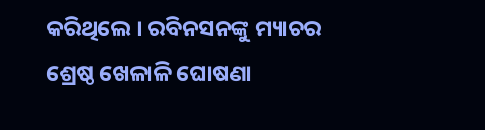କରିଥିଲେ । ରବିନସନଙ୍କୁ ମ୍ୟାଚର ଶ୍ରେଷ୍ଠ ଖେଳାଳି ଘୋଷଣା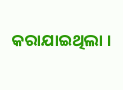କରାଯାଇଥିଲା ।